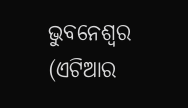ଭୁବନେଶ୍ୱର (ଏଟିଆର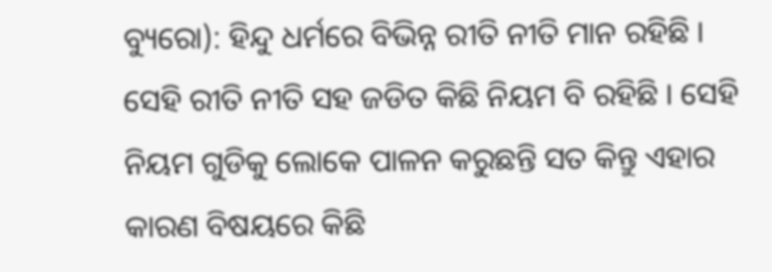ବ୍ୟୁରୋ): ହିନ୍ଦୁ ଧର୍ମରେ ବିଭିନ୍ନ ରୀତି ନୀତି ମାନ ରହିଛି । ସେହି ରୀତି ନୀତି ସହ ଜଡିତ କିଛି ନିୟମ ବି ରହିଛି । ସେହି ନିୟମ ଗୁଡିକୁ ଲୋକେ ପାଳନ କରୁଛନ୍ତି ସତ କିନ୍ତୁ ଏହାର କାରଣ ବିଷୟରେ କିଛି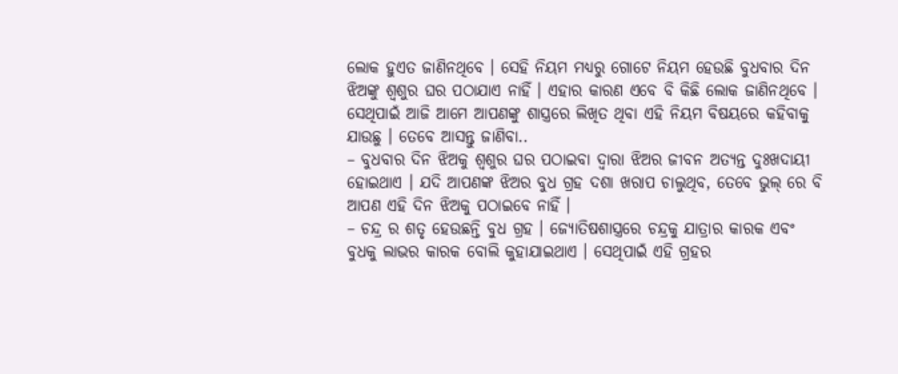ଲୋକ ହୁଏତ ଜାଣିନଥିବେ । ସେହି ନିୟମ ମଧ୍ୟରୁ ଗୋଟେ ନିୟମ ହେଉଛି ବୁଧବାର ଦିନ ଝିଅଙ୍କୁ ଶ୍ୱଶୁର ଘର ପଠାଯାଏ ନାହିଁ । ଏହାର କାରଣ ଏବେ ବି କିଛି ଲୋକ ଜାଣିନଥିବେ । ସେଥିପାଇଁ ଆଜି ଆମେ ଆପଣଙ୍କୁ ଶାସ୍ତ୍ରରେ ଲିଖିତ ଥିବା ଏହି ନିୟମ ବିଷୟରେ କହିବାକୁ ଯାଉଛୁ । ତେବେ ଆସନ୍ତୁ ଜାଣିବା..
– ବୁଧବାର ଦିନ ଝିଅକୁ ଶ୍ୱଶୁର ଘର ପଠାଇବା ଦ୍ୱାରା ଝିଅର ଜୀବନ ଅତ୍ୟନ୍ତ ଦୁଃଖଦାୟୀ ହୋଇଥାଏ । ଯଦି ଆପଣଙ୍କ ଝିଅର ବୁଧ ଗ୍ରହ ଦଶା ଖରାପ ଚାଲୁଥିବ, ତେବେ ଭୁଲ୍ ରେ ବି ଆପଣ ଏହି ଦିନ ଝିଅକୁ ପଠାଇବେ ନାହିଁ ।
– ଚନ୍ଦ୍ର ର ଶତୃ ହେଉଛନ୍ତି ବୁଧ ଗ୍ରହ । ଜ୍ୟୋତିଷଶାସ୍ତ୍ରରେ ଚନ୍ଦ୍ରକୁ ଯାତ୍ରାର କାରକ ଏବଂ ବୁଧକୁ ଲାଭର କାରକ ବୋଲି କୁହାଯାଇଥାଏ । ସେଥିପାଇଁ ଏହି ଗ୍ରହର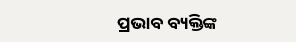ପ୍ରଭାବ ବ୍ୟକ୍ତିଙ୍କ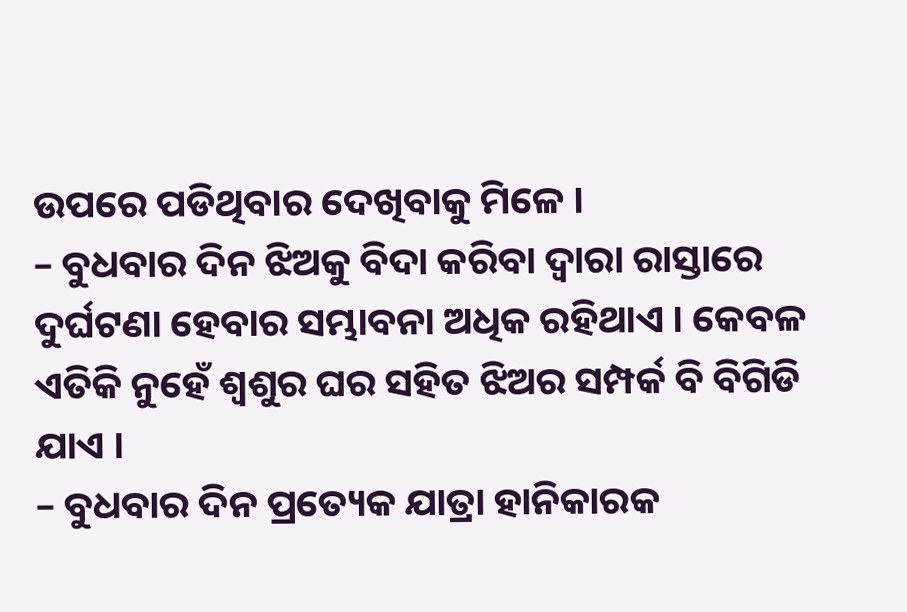ଉପରେ ପଡିଥିବାର ଦେଖିବାକୁ ମିଳେ ।
– ବୁଧବାର ଦିନ ଝିଅକୁ ବିଦା କରିବା ଦ୍ୱାରା ରାସ୍ତାରେ ଦୁର୍ଘଟଣା ହେବାର ସମ୍ଭାବନା ଅଧିକ ରହିଥାଏ । କେବଳ ଏତିକି ନୁହେଁ ଶ୍ୱଶୁର ଘର ସହିତ ଝିଅର ସମ୍ପର୍କ ବି ବିଗିଡି ଯାଏ ।
– ବୁଧବାର ଦିନ ପ୍ରତ୍ୟେକ ଯାତ୍ରା ହାନିକାରକ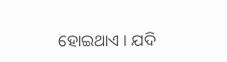ହୋଇଥାଏ । ଯଦି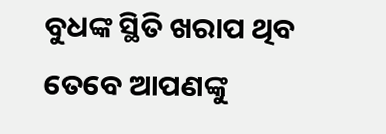ବୁଧଙ୍କ ସ୍ଥିତି ଖରାପ ଥିବ ତେବେ ଆପଣଙ୍କୁ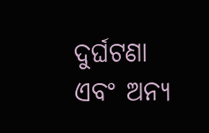ଦୁର୍ଘଟଣା ଏବଂ ଅନ୍ୟ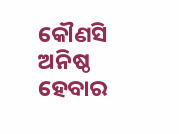କୌଣସି ଅନିଷ୍ଠ ହେବାର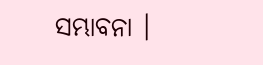ସମ୍ଭାବନା ।